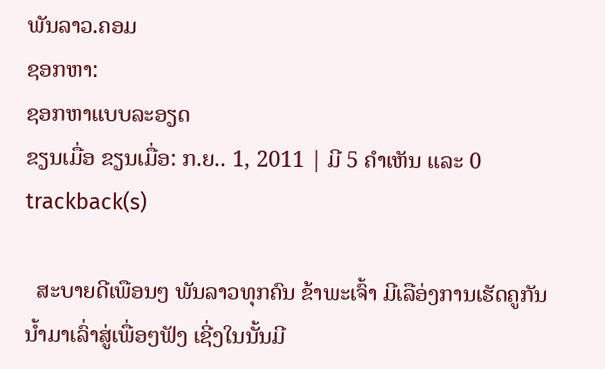ພັນລາວ.ຄອມ
ຊອກຫາ:
ຊອກຫາແບບລະອຽດ
ຂຽນເມື່ອ ຂຽນເມື່ອ: ກ.ຍ.. 1, 2011 | ມີ 5 ຄຳເຫັນ ແລະ 0 trackback(s)

  ສະບາຍດີເພືອນໆ ພັນລາວທຸກຄົນ ຂ້າພະເຈົ້າ ມີເລືອ່ງການເຮັດຄູກັນນ້ຳມາເລົ່າສູ່ເພື່ອໆຟັງ ເຊີ່ງໃນນັ້ນມີ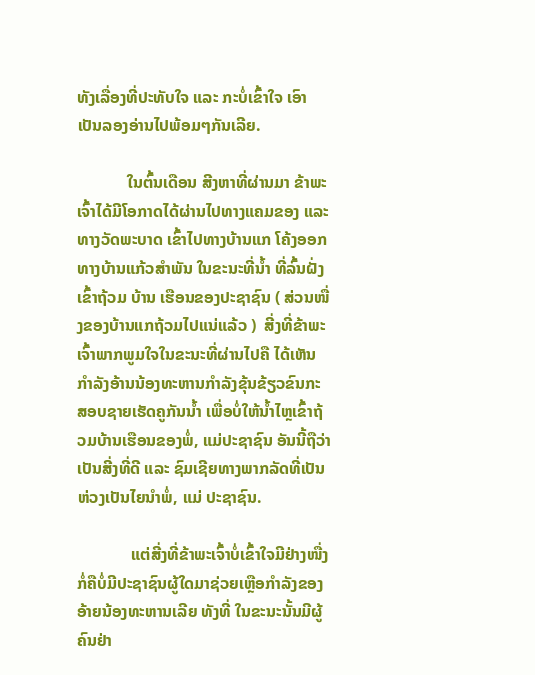ທັງເລື່ອງທີ່ປະທັບໃຈ ແລະ ກະບໍ່ເຂົ້າໃຈ ເອົາເປັນລອງອ່ານໄປພ້ອມໆກັນເລີຍ.

            ໃນຕົ້ນເດືອນ ສີງຫາທີ່ຜ່ານມາ ຂ້າພະເຈົ້າໄດ້ມີໂອກາດໄດ້ຜ່ານໄປທາງແຄມຂອງ ແລະ ທາງວັດພະບາດ ເຂົ້າໄປທາງບ້ານແກ ໂຄ້ງອອກທາງບ້ານແກ້ວສຳພັນ ໃນຂະນະທີ່ນໍ້າ ທີ່ລົ້ນຝັ່ງເຂົ້າຖ້ວມ ບ້ານ ເຮືອນຂອງປະຊາຊົນ ( ສ່ວນໜື່ງຂອງບ້ານແກຖ້ວມໄປແນ່ແລ້ວ )  ສີ່ງທີ່ຂ້າພະເຈົ້າພາກພູມໃຈໃນຂະນະທີ່ຜ່ານໄປຄື ໄດ້ເຫັນກຳລັງອ້ານນ້ອງທະຫານກຳລັງຂຸ້ນຂ້ຽວຂົນກະສອບຊາຍເຮັດຄູກັນນ້ຳ ເພື່ອບໍ່ໃຫ້ນ້ຳໄຫຼເຂົ້າຖ້ວມບ້ານເຮືອນຂອງພໍ່, ແມ່ປະຊາຊົນ ອັນນີ້ຖືວ່າເປັນສີ່ງທີ່ດີ ແລະ ຊົມເຊີຍທາງພາກລັດທີ່ເປັນຫ່ວງເປັນໄຍນຳພໍ່, ແມ່ ປະຊາຊົນ.

             ແຕ່ສີ່ງທີ່ຂ້າພະເຈົ້າບໍ່ເຂົ້າໃຈມີຢ່າງໜື່ງກໍ່ຄືບໍ່ມີປະຊາຊົນຜູ້ໃດມາຊ່ວຍເຫຼືອກຳລັງຂອງອ້າຍນ້ອງທະຫານເລີຍ ທັງທີ່ ໃນຂະນະນັ້ນມີຜູ້ຄົນຢ່າ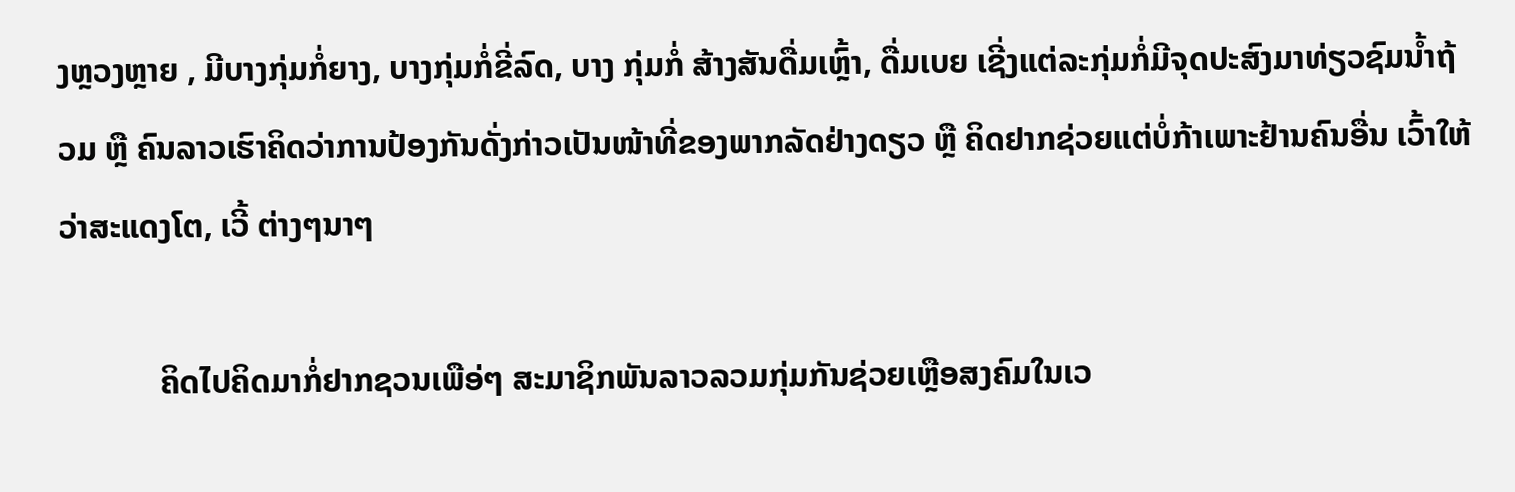ງຫຼວງຫຼາຍ , ມີບາງກຸ່ມກໍ່ຍາງ, ບາງກຸ່ມກໍ່ຂີ່ລົດ, ບາງ ກຸ່ມກໍ່ ສ້າງສັນດື່ມເຫຼົ້າ, ດື່ມເບຍ ເຊີ່ງແຕ່ລະກຸ່ມກໍ່ມີຈຸດປະສົງມາທ່ຽວຊົມນ້ຳຖ້ວມ ຫຼື ຄົນລາວເຮົາຄິດວ່າການປ້ອງກັນດັ່ງກ່າວເປັນໜ້າທີ່ຂອງພາກລັດຢ່າງດຽວ ຫຼື ຄິດຢາກຊ່ວຍແຕ່ບໍ່ກ້າເພາະຢ້ານຄົນອື່ນ ເວົ້າໃຫ້ວ່າສະແດງໂຕ, ເວີ້ ຕ່າງໆນາໆ

            ຄິດໄປຄິດມາກໍ່ຢາກຊວນເພືອ່ໆ ສະມາຊິກພັນລາວລວມກຸ່ມກັນຊ່ວຍເຫຼືອສງຄົມໃນເວ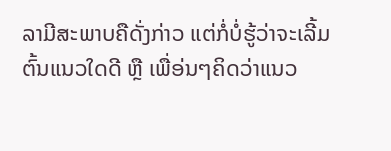ລາມີສະພາບຄືດັ່ງກ່າວ ແຕ່ກໍ່ບໍ່ຮູ້ວ່າຈະເລີ້ມຕົ້ນແນວໃດດີ ຫຼື ເພື່ອ່ນໆຄິດວ່າແນວ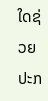ໃດຊ່ວຍປະກ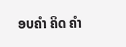ອບຄຳ ຄິດ ຄຳ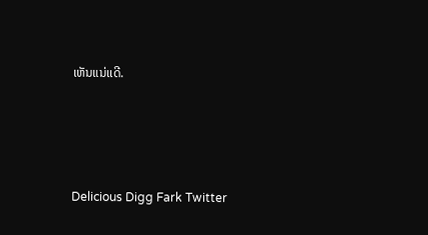ເຫັນແນ່ເເດີ.





Delicious Digg Fark Twitter